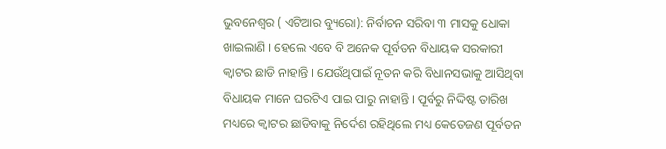ଭୁବନେଶ୍ୱର ( ଏଟିଆର ବ୍ୟୁରୋ): ନିର୍ବାଚନ ସରିବା ୩ ମାସକୁ ଧୋକା ଖାଇଲାଣି । ହେଲେ ଏବେ ବି ଅନେକ ପୂର୍ବତନ ବିଧାୟକ ସରକାରୀ କ୍ୱାଟର ଛାଡି ନାହାନ୍ତି । ଯେଉଁଥିପାଇଁ ନୂତନ କରି ବିଧାନସଭାକୁ ଆସିଥିବା ବିଧାୟକ ମାନେ ଘରଟିଏ ପାଇ ପାରୁ ନାହାନ୍ତି । ପୂର୍ବରୁ ନିଦ୍ଦିଷ୍ଟ ତାରିଖ ମଧ୍ୟରେ କ୍ୱାଟର ଛାଡିବାକୁ ନିର୍ଦେଶ ରହିଥିଲେ ମଧ୍ୟ କେତେଜଣ ପୂର୍ବତନ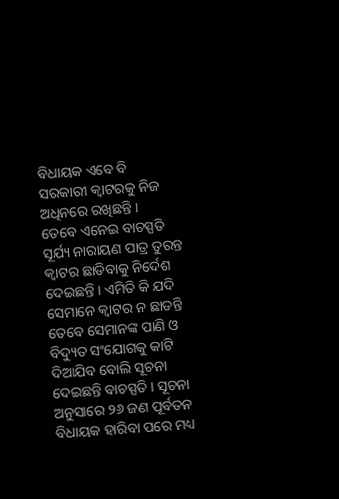ବିଧାୟକ ଏବେ ବି ସରକାରୀ କ୍ୱାଟରକୁ ନିଜ ଅଧିନରେ ରଖିଛନ୍ତି ।
ତେବେ ଏନେଇ ବାଚସ୍ପତି ସୂର୍ଯ୍ୟ ନାରାୟଣ ପାତ୍ର ତୁରନ୍ତ କ୍ୱାଟର ଛାଡିବାକୁ ନିର୍ଦେଶ ଦେଇଛନ୍ତି । ଏମିତି କି ଯଦି ସେମାନେ କ୍ୱାଟର ନ ଛାଡନ୍ତି ତେବେ ସେମାନଙ୍କ ପାଣି ଓ ବିଦ୍ୟୁତ ସଂଯୋଗକୁ କାଟି ଦିଆଯିବ ବୋଲି ସୂଚନା ଦେଇଛନ୍ତି ବାଚସ୍ପତି । ସୂଚନା ଅନୁସାରେ ୨୬ ଜଣ ପୂର୍ବତନ ବିଧାୟକ ହାରିବା ପରେ ମଧ୍ୟ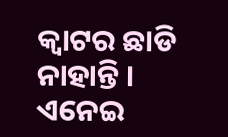କ୍ୱାଟର ଛାଡି ନାହାନ୍ତି । ଏନେଇ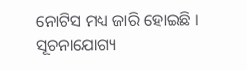ନୋଟିସ ମଧ୍ୟ ଜାରି ହୋଇଛି । ସୂଚନାଯୋଗ୍ୟ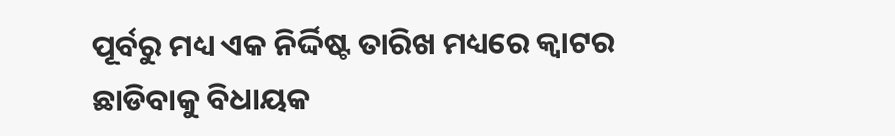ପୂର୍ବରୁ ମଧ୍ୟ ଏକ ନିର୍ଦ୍ଦିଷ୍ଟ ତାରିଖ ମଧ୍ୟରେ କ୍ୱାଟର ଛାଡିବାକୁ ବିଧାୟକ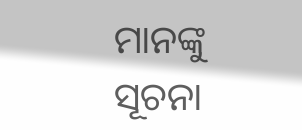ମାନଙ୍କୁ ସୂଚନା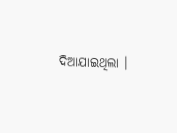ଦିଆଯାଇଥିଲା ।